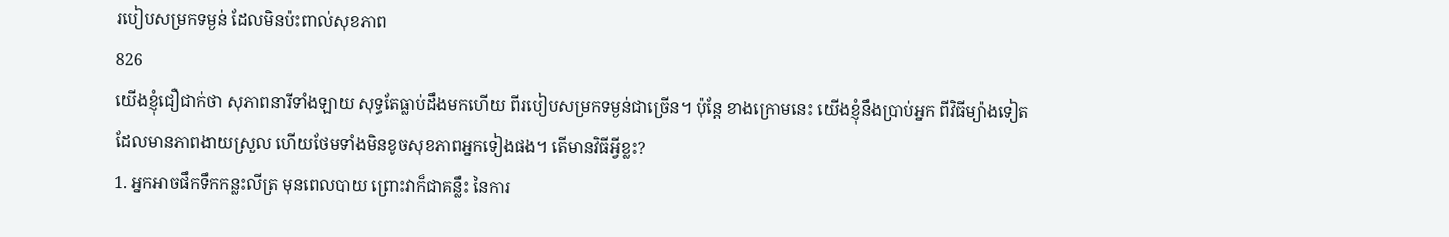របៀបសម្រកទម្ងន់ ដែលមិនប៉ះពាល់សុខភាព
826
យើងខ្ញុំជឿជាក់ថា សុភាពនារីទាំងឡាយ សុទ្ធតែធ្លាប់ដឹងមកហើយ ពីរបៀបសម្រកទម្ងន់ជាច្រើន។ ប៉ុន្តែ ខាងក្រោមនេះ យើងខ្ញុំនឹងប្រាប់អ្នក ពីវិធីម្យ៉ាងទៀត ដែលមានភាពងាយស្រួល ហើយថែមទាំងមិនខូចសុខភាពអ្នកទៀងផង។ តើមានវិធីអ្វីខ្លះ?
1. អ្នកអាចផឹកទឹកកន្លះលីត្រ មុនពេលបាយ ព្រោះវាក៏ជាគន្លឹះ នៃការ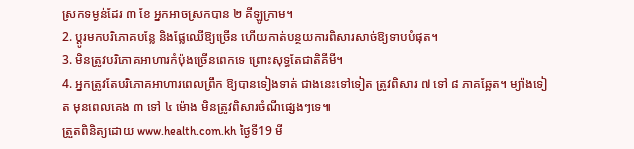ស្រកទម្ងន់ដែរ ៣ ខែ អ្នកអាចស្រកបាន ២ គីឡូក្រាម។
2. ប្តូរមកបរិភោគបន្លែ និងផ្លែឈើឱ្យច្រើន ហើយកាត់បន្ថយការពិសារសាច់ឱ្យទាបបំផុត។
3. មិនត្រូវបរិភោគអាហារកំប៉ុងច្រើនពេកទេ ព្រោះសុទ្ធតែជាតិគីមី។
4. អ្នកត្រូវតែបរិភោគអាហារពេលព្រឹក ឱ្យបានទៀងទាត់ ជាងនេះទៅទៀត ត្រូវពិសារ ៧ ទៅ ៨ ភាគឆ្អែត។ ម្យ៉ាងទៀត មុនពេលគេង ៣ ទៅ ៤ ម៉ោង មិនត្រូវពិសារចំណីផ្សេងៗទេ៕
ត្រួតពិនិត្យដោយ www.health.com.kh ថ្ងៃទី19 មី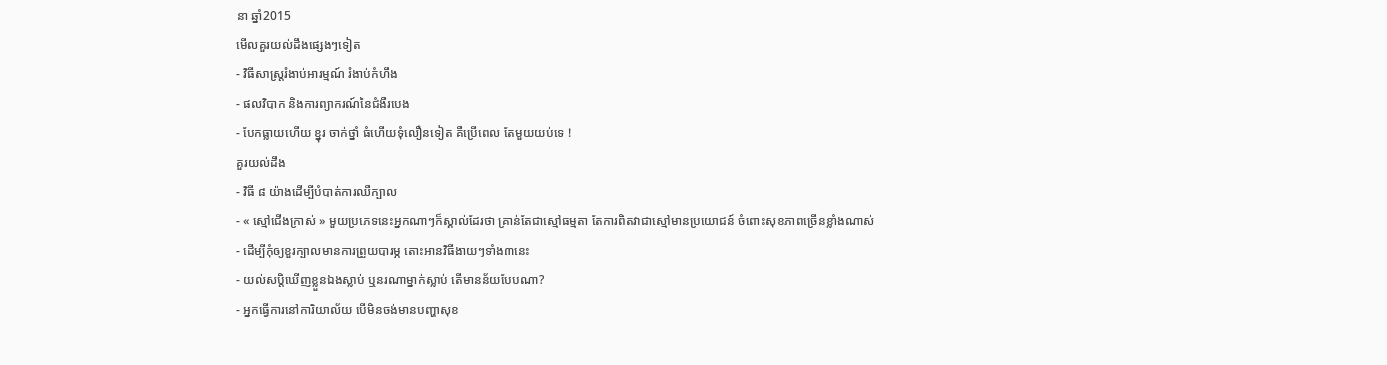នា ឆ្នាំ2015
មើលគួរយល់ដឹងផ្សេងៗទៀត
- វិធីសាស្ត្ររំងាប់អារម្មណ៍ រំងាប់កំហឹង
- ផលវិបាក និងការព្យាករណ៍នៃជំងឺរបេង
- បែកធ្លាយហើយ ខ្នុរ ចាក់ថ្នាំ ធំហើយទុំលឿនទៀត គឺប្រើពេល តែមួយយប់ទេ !
គួរយល់ដឹង
- វិធី ៨ យ៉ាងដើម្បីបំបាត់ការឈឺក្បាល
- « ស្មៅជើងក្រាស់ » មួយប្រភេទនេះអ្នកណាៗក៏ស្គាល់ដែរថា គ្រាន់តែជាស្មៅធម្មតា តែការពិតវាជាស្មៅមានប្រយោជន៍ ចំពោះសុខភាពច្រើនខ្លាំងណាស់
- ដើម្បីកុំឲ្យខួរក្បាលមានការព្រួយបារម្ភ តោះអានវិធីងាយៗទាំង៣នេះ
- យល់សប្តិឃើញខ្លួនឯងស្លាប់ ឬនរណាម្នាក់ស្លាប់ តើមានន័យបែបណា?
- អ្នកធ្វើការនៅការិយាល័យ បើមិនចង់មានបញ្ហាសុខ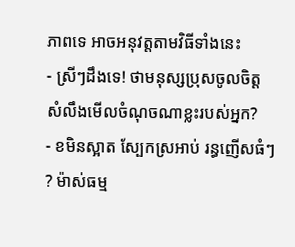ភាពទេ អាចអនុវត្តតាមវិធីទាំងនេះ
- ស្រីៗដឹងទេ! ថាមនុស្សប្រុសចូលចិត្ត សំលឹងមើលចំណុចណាខ្លះរបស់អ្នក?
- ខមិនស្អាត ស្បែកស្រអាប់ រន្ធញើសធំៗ ? ម៉ាស់ធម្ម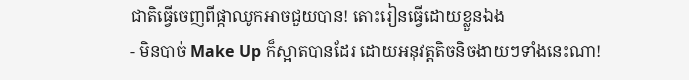ជាតិធ្វើចេញពីផ្កាឈូកអាចជួយបាន! តោះរៀនធ្វើដោយខ្លួនឯង
- មិនបាច់ Make Up ក៏ស្អាតបានដែរ ដោយអនុវត្តតិចនិចងាយៗទាំងនេះណា!